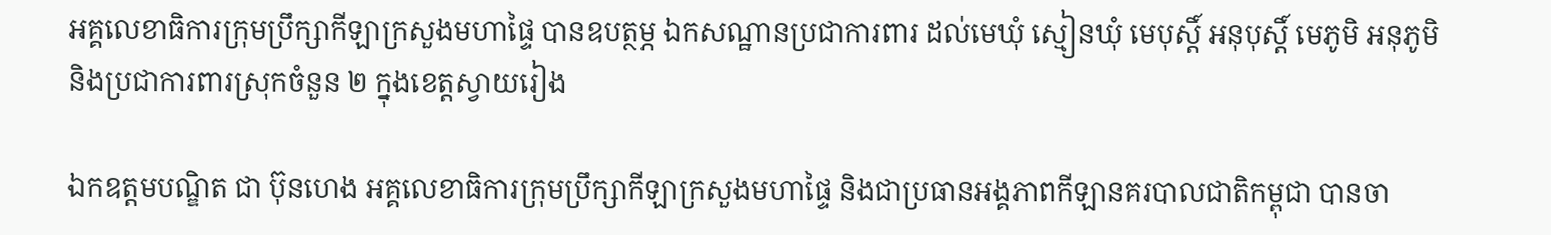អគ្គលេខាធិការក្រុមប្រឹក្សាកីឡាក្រសួងមហាផ្ទៃ បានឧបត្ថម្ភ ឯកសណ្ឋានប្រជាការពារ ដល់មេឃុំ ស្មៀនឃុំ មេបុស្តិ៍ អនុបុស្តិ៍ មេភូមិ អនុភូមិ និងប្រជាការពារស្រុកចំនួន ២ ក្នុងខេត្តស្វាយរៀង

ឯកឧត្តមបណ្ឌិត ជា ប៊ុនហេង អគ្គលេខាធិការក្រុមប្រឹក្សាកីឡាក្រសួងមហាផ្ទៃ និងជាប្រធានអង្គភាពកីឡានគរបាលជាតិកម្ពុជា បានចា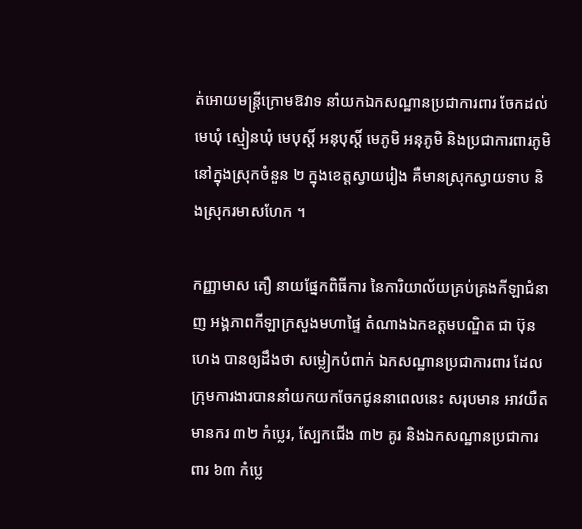ត់អោយមន្ត្រីក្រោមឱវាទ នាំយកឯកសណ្ឋានប្រជាការពារ ចែកដល់មេឃុំ ស្មៀនឃុំ មេបុស្តិ៍ អនុបុស្តិ៍ មេភូមិ អនុភូមិ និងប្រជាការពារភូមិ នៅក្នុងស្រុកចំនួន ២ ក្នុងខេត្តស្វាយរៀង គឺមានស្រុកស្វាយទាប និងស្រុករមាសហែក ។

កញ្ញាមាស តឿ នាយផ្នែកពិធីការ នៃការិយាល័យគ្រប់គ្រងកីឡាជំនាញ អង្គភាពកីឡាក្រសួងមហាផ្ទៃ តំណាងឯកឧត្តមបណ្ឌិត ជា ប៊ុនហេង បានឲ្យដឹងថា សម្លៀកបំពាក់ ឯកសណ្ឋានប្រជាការពារ ដែលក្រុមការងារបាននាំយកយកចែកជូននាពេលនេះ សរុបមាន អាវយឺតមានករ ៣២ កំប្លេរ, ស្បែកជើង ៣២ គូរ និងឯកសណ្ឋានប្រជាការពារ ៦៣ កំប្លេ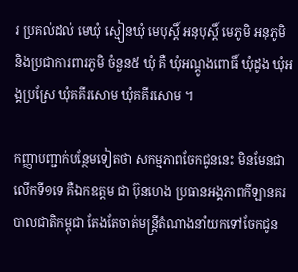រ ប្រគល់ដល់ មេឃុំ ស្មៀនឃុំ មេបុស្តិ៍ អនុបុស្តិ៍ មេភូមិ អនុភូមិ និងប្រជាការពារភូមិ ចំនួន៥ ឃុំ គឺ ឃុំអណ្តូងពោធិ៍ ឃុំដូង ឃុំអង្គប្រស្រែ ឃុំគគីរសោម ឃុំគគីរសោម ។

កញ្ញាបញ្ជាក់បន្ថែមទៀតថា សកម្មភាពចែកជូននេះ មិនមែនជាលើកទី១ទេ គឺឯកឧត្តម ជា ប៊ុនហេង ប្រធានអង្គភាពកីឡានគរបាលជាតិកម្ពុជា តែងតែចាត់មន្ត្រីតំណាងនាំយកទៅចែកជូន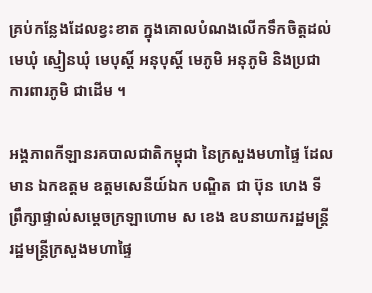គ្រប់កន្លែងដែលខ្វះខាត ក្នុងគោលបំណងលើកទឹកចិត្តដល់ មេឃុំ ស្មៀនឃុំ មេបុស្តិ៍ អនុបុស្តិ៍ មេភូមិ អនុភូមិ និងប្រជាការពារភូមិ ជាដើម ។

អង្គភាពកីឡានរគបាលជាតិកម្ពុជា នៃក្រសួងមហាផ្ទៃ ដែលមាន ឯកឧត្តម ឧត្តមសេនីយ៍ឯក បណ្ឌិត ជា ប៊ុន ហេង ទីព្រឹក្សាផ្ទាល់សម្តេចក្រឡាហោម ស ខេង ឧបនាយករដ្ឋមន្រ្តី រដ្ឋមន្រ្តីក្រសួងមហាផ្ទៃ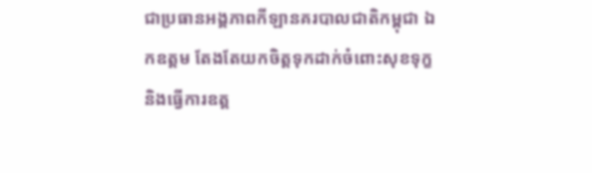ជាប្រធានអង្គភាពកីឡានគរបាលជាតិកម្ពុជា ឯកឧត្តម តែងតែយកចិត្តទុកដាក់ចំពោះសុខទុក្ខ និងធ្វើការឧត្ត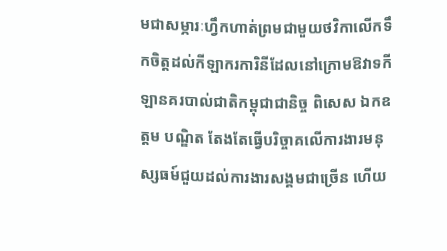មជាសម្ភារៈហ្វឹកហាត់ព្រមជាមួយថវិកាលើកទឹកចិត្តដល់កីឡាករការិនីដែលនៅក្រោមឱវាទកីឡានគរបាល់ជាតិកម្ពុជាជានិច្ច ពិសេស ឯកឧត្តម បណ្ឌិត តែងតែធ្វើបរិច្ចាគលើការងារមនុស្សធម៍ជួយដល់ការងារសង្គមជាច្រើន ហើយ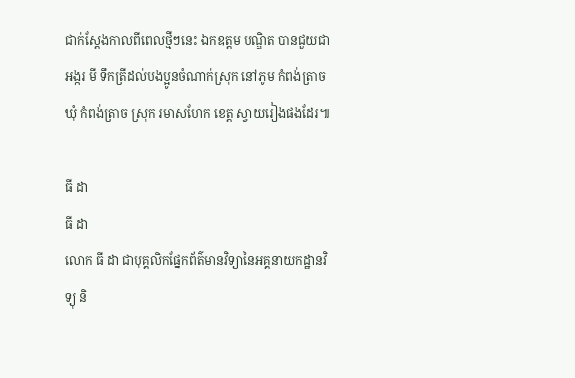ជាក់ស្តែងកាលពីពេលថ្មីៗនេះ ឯកឧត្តម បណ្ឌិត បានជួយជាអង្ករ មី ទឹកត្រីដល់បងប្អូនចំណាក់ស្រុក នៅភូម កំពង់ត្រាច ឃុំ កំពង់ត្រាច ស្រុក រមាសហែក ខេត្ត ស្វាយរៀងផងដែរ៕

ធី ដា
ធី ដា
លោក ធី ដា ជាបុគ្គលិកផ្នែកព័ត៌មានវិទ្យានៃអគ្គនាយកដ្ឋានវិទ្យុ និ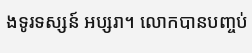ងទូរទស្សន៍ អប្សរា។ លោកបានបញ្ចប់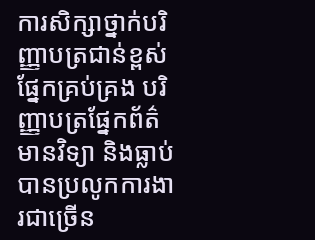ការសិក្សាថ្នាក់បរិញ្ញាបត្រជាន់ខ្ពស់ ផ្នែកគ្រប់គ្រង បរិញ្ញាបត្រផ្នែកព័ត៌មានវិទ្យា និងធ្លាប់បានប្រលូកការងារជាច្រើន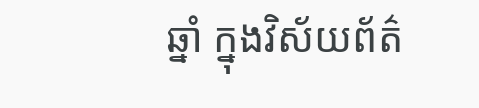ឆ្នាំ ក្នុងវិស័យព័ត៌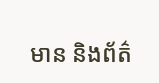មាន និងព័ត៌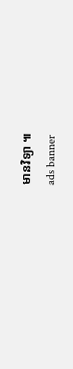មានវិទ្យា ៕
ads banner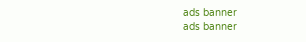ads banner
ads banner